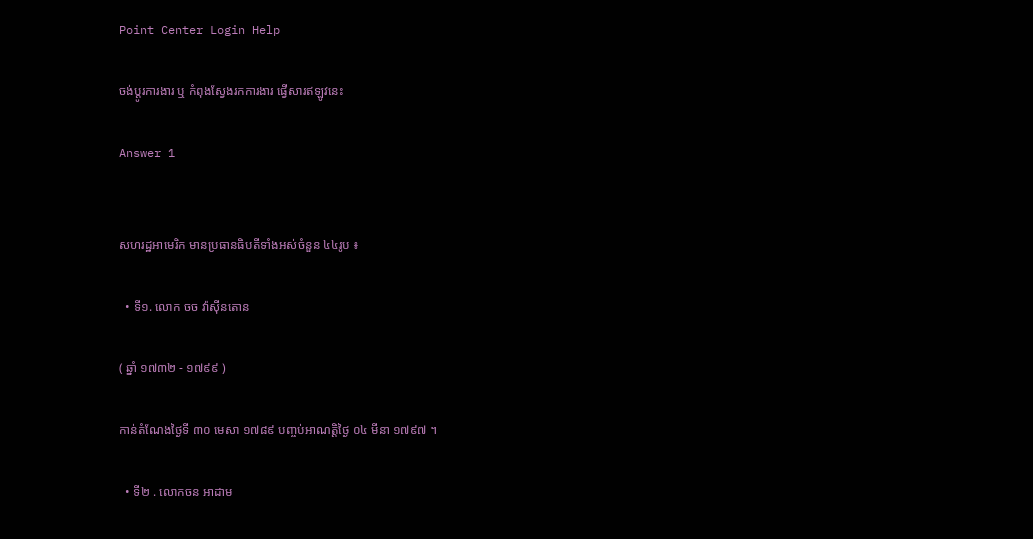Point Center Login Help

ចង់ប្តូរការងារ ឬ កំពុងស្វែងរកការងារ ផ្វើសារឥឡូវនេះ

Answer 1


សហរដ្ឋអាមេរិក មានប្រធានធិបតីទាំងអស់ចំនួន ៤៤រូប ៖

  • ទី១. លោក ចច វ៉ាស៊ីនតោន

( ឆ្នាំ ១៧៣២ - ១៧៩៩ )

កាន់តំណែងថ្ងៃទី ៣០ មេសា ១៧៨៩ បញ្ចប់អាណត្តិថ្ងៃ ០៤ មីនា ១៧៩៧ ។

  • ទី២ . លោកចន អាដាម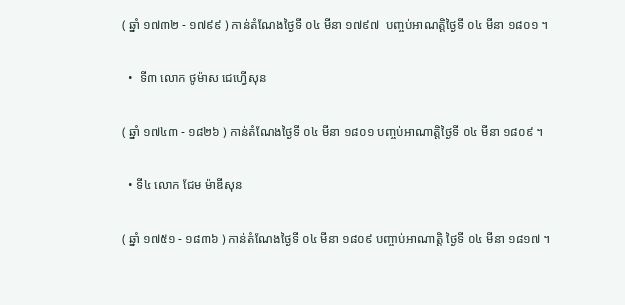( ឆ្នាំ ១៧៣២ - ១៧៩៩ ) កាន់តំណែងថ្ងៃទី ០៤ មីនា ១៧៩៧  បញ្ចប់អាណត្តិថ្ងៃទី ០៤ មីនា ១៨០១ ។

  •  ទី៣ លោក ថូម៉ាស ជេហ្វើសុន

( ឆ្នាំ ១៧៤៣ - ១៨២៦ ) កាន់តំណែងថ្ងៃទី ០៤ មីនា ១៨០១ បញ្ចប់អាណាត្តិថ្ងៃទី ០៤ មីនា ១៨០៩ ។

  • ទី៤ លោក ជែម ម៉ាឌីសុន

( ឆ្នាំ ១៧៥១ - ១៨៣៦ ) កាន់តំណែងថ្ងៃទី ០៤ មីនា ១៨០៩ បញ្ចាប់អាណាត្តិ ថ្ងៃទី ០៤ មីនា ១៨១៧ ។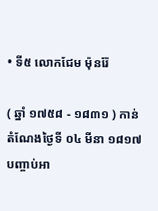• ទី៥ លោកជែម ម៉ុនរ៉ែ

( ឆ្នាំ ១៧៥៨ - ១៨៣១ ) កាន់តំណែងថ្ងៃទី ០៤ មីនា ១៨១៧ បញ្ចាប់អា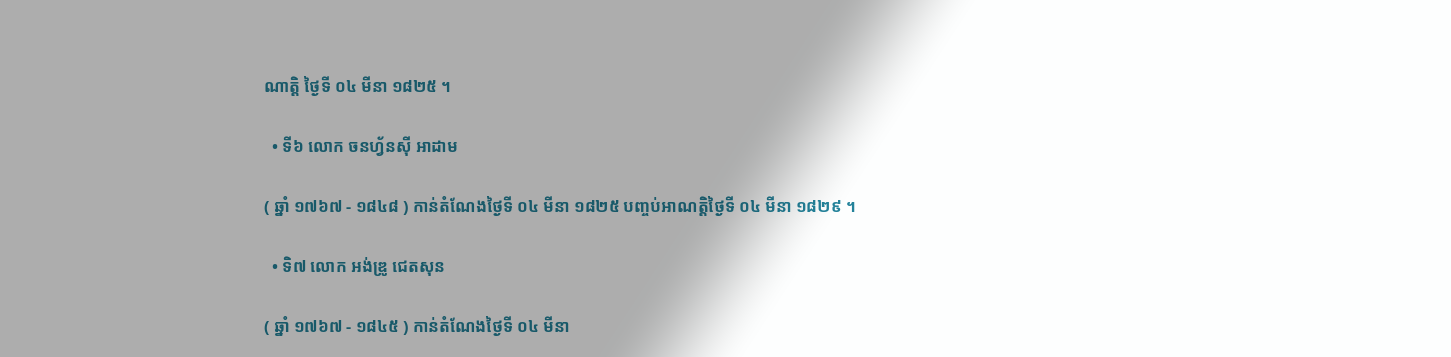ណាត្តិ ថ្ងៃទី ០៤ មីនា ១៨២៥ ។

  • ទី៦ លោក ចនហ្វ័នស៊ី អាដាម

( ឆ្នាំ ១៧៦៧ - ១៨៤៨ ) កាន់តំណែងថ្ងៃទី ០៤ មីនា ១៨២៥ បញ្ចប់អាណត្តិថ្ងៃទី ០៤ មីនា ១៨២៩ ។

  • ទិ៧ លោក អង់ឌ្រូ ជេតសុន

( ឆ្នាំ ១៧៦៧ - ១៨៤៥ ) កាន់តំណែងថ្ងៃទី ០៤ មីនា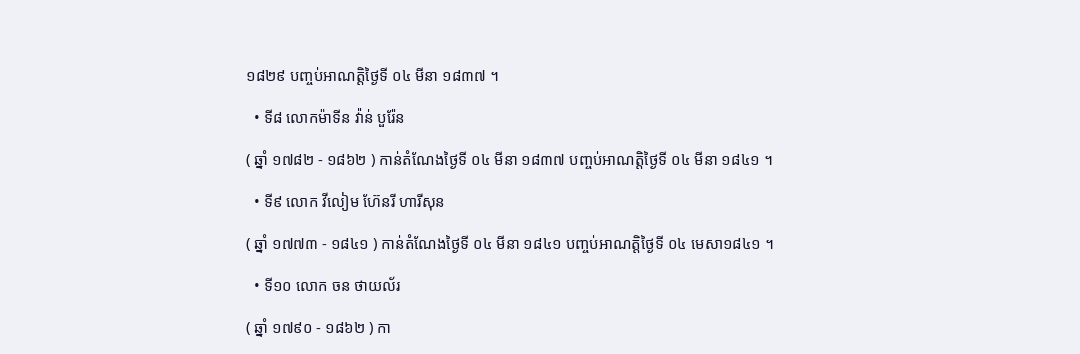១៨២៩ បញ្ចប់អាណត្តិថ្ងៃទី ០៤ មីនា ១៨៣៧ ។

  • ទី៨ លោកម៉ាទីន វ៉ាន់ បួរ៉ែន

( ឆ្នាំ ១៧៨២ - ១៨៦២ ) កាន់តំណែងថ្ងៃទី ០៤ មីនា ១៨៣៧ បញ្ចប់អាណត្តិថ្ងៃទី ០៤ មីនា ១៨៤១ ។

  • ទី៩ លោក វីលៀម ហ៊ែនរី ហារីសុន

( ឆ្នាំ ១៧៧៣ - ១៨៤១ ) កាន់តំណែងថ្ងៃទី ០៤ មីនា ១៨៤១ បញ្ចប់អាណត្តិថ្ងៃទី ០៤ មេសា១៨៤១ ។

  • ទី១០ លោក ចន ថាយល័រ

( ឆ្នាំ ១៧៩០ - ១៨៦២ ) កា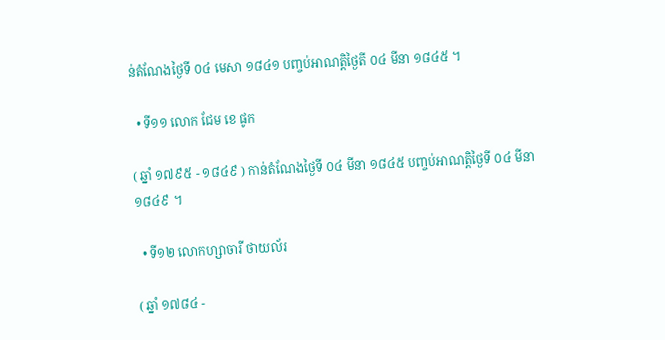ន់តំណែងថ្ងៃទី ០៤ មេសា ១៨៤១ បញ្ចប់អាណត្តិថ្ងៃតី ០៤ មីនា ១៨៤៥ ។

  • ទី១១ លោក ជែម ខេ ផូក

( ឆ្នាំ ១៧៩៥ - ១៨៤៩ ) កាន់តំណែងថ្ងៃទី ០៤ មីនា ១៨៤៥ បញ្ចប់អាណត្តិថ្ងៃទី ០៤ មីនា១៨៤៩ ។

  • ទី១២ លោកហ្សាចារី ថាយល័រ

( ឆ្នាំ ១៧៨៤ -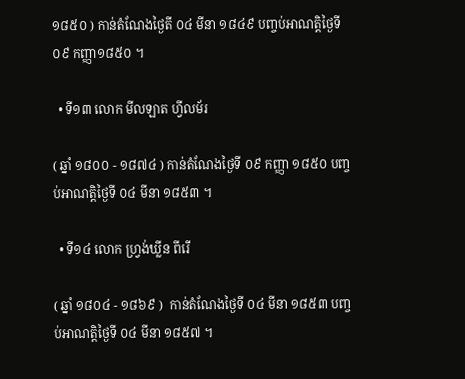១៨៥០ ) កាន់តំណែងថ្ងៃតី ០៤ មីនា ១៨៤៩ បញ្ចប់អាណត្តិថ្ងៃទី ០៩ កញ្ញា១៨៥០ ។

  • ទី១៣ លោក មីលឡាត ហ្វីលម័រ

( ឆ្នាំ ១៨០០ - ១៨៧៤ ) កាន់តំណែងថ្ងៃទី ០៩ កញ្ញា ១៨៥០ បញ្ចប់អាណត្តិថ្ងៃទី ០៤ មីនា ១៨៥៣ ។

  • ទី១៤ លោក ហ្រ្វង់ឃ្លីន ពីរើ

( ឆ្នាំ ១៨០៤ - ១៨៦៩ )  កាន់តំណែងថ្ងៃទី ០៤ មីនា ១៨៥៣ បញ្ចប់អាណត្តិថ្ងៃទី ០៤ មីនា ១៨៥៧ ។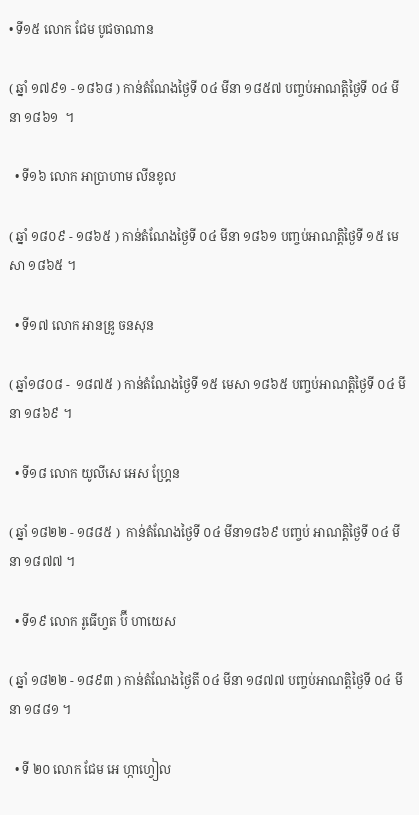• ទី១៥ លោក ជែម បូជចាណាន

( ឆ្នាំ ១៧៩១ - ១៨៦៨ ) កាន់តំណែងថ្ងៃទី ០៤ មីនា ១៨៥៧ បញ្ចប់អាណត្តិថ្ងៃទី ០៤ មីនា ១៨៦១  ។

  • ទី១៦ លោក អាប្រាហាម លីនខូល

( ឆ្នាំ ១៨០៩ - ១៨៦៥ ) កាន់តំណែងថ្ងៃទី ០៤ មីនា ១៨៦១ បញ្ចប់អាណត្តិថ្ងៃទី ១៥ មេសា ១៨៦៥ ។

  • ទី១៧ លោក អានឌ្រូ ចនសុន

( ឆ្នាំ១៨០៨ -  ១៨៧៥ ) កាន់តំណែងថ្ងៃទី ១៥ មេសា ១៨៦៥ បញ្ចប់អាណត្តិថ្ងៃទី ០៤ មីនា ១៨៦៩ ។

  • ទី១៨ លោក យូលីសេ អេស ហ្គ្រែន

( ឆ្នាំ ១៨២២ - ១៨៨៥ )  កាន់តំណែងថ្ងៃទី ០៤ មីនា១៨៦៩ បញ្ចប់ អាណត្តិថ្ងៃទី ០៤ មីនា ១៨៧៧ ។

  • ទី១៩ លោក រូធើហ្វត ប៊ី ហាយេស

( ឆ្នាំ ១៨២២ - ១៨៩៣ ) កាន់តំណែងថ្ងៃតី ០៤ មីនា ១៨៧៧ បញ្ចប់អាណត្តិថ្ងៃទី ០៤ មីនា ១៨៨១ ។

  • ទី ២០ លោក ជែម អេ ហ្កាហ្វៀល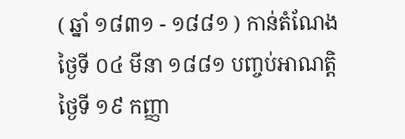( ឆ្នាំ ១៨៣១ - ១៨៨១ ) កាន់តំណែងថ្ងៃទី ០៤ មីនា ១៨៨១ បញ្ចប់អាណត្តិថ្ងៃទី ១៩ កញ្ញា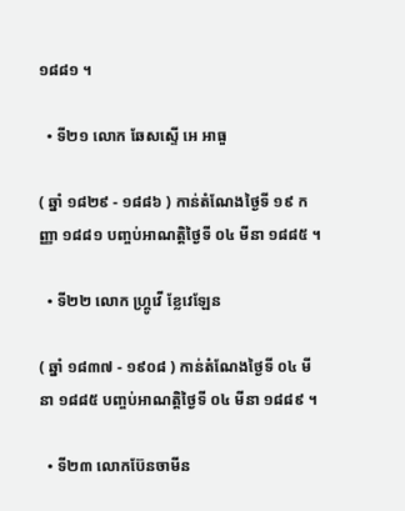១៨៨១ ។

  • ទី២១ លោក ឆែសស្ទើ អេ អាធួ

( ឆ្នាំ ១៨២៩ - ១៨៨៦ ) កាន់តំណែងថ្ងៃទី ១៩ កញ្ញា ១៨៨១ បញ្ចប់អាណត្តិថ្ងៃទី ០៤ មីនា ១៨៨៥ ។

  • ទី២២ លោក ហ្រ្គូវើ ខ្លែវេឡែន

( ឆ្នាំ ១៨៣៧ - ១៩០៨ ) កាន់តំណែងថ្ងៃទី ០៤ មីនា ១៨៨៥ បញ្ចប់អាណត្តិថ្ងៃទី ០៤ មីនា ១៨៨៩ ។

  • ទី២៣ លោកប៊ែនចាមីន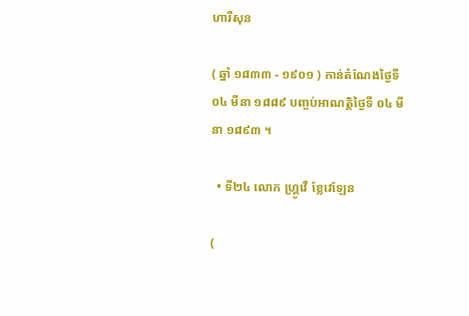ហារីសុន

( ឆ្នាំ ១៨៣៣ - ១៩០១ ) កាន់តំណែងថ្ងៃទី ០៤ មីនា ១៨៨៩ បញ្ចប់អាណត្តិថ្ងៃទី ០៤ មីនា ១៨៩៣ ។

  • ទី២៤ លោក ហ្រ្គូវើ ខ្លែវេឡែន

(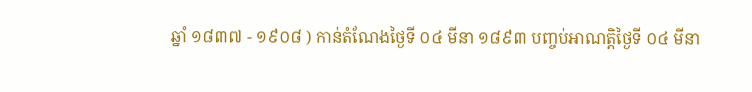ឆ្នាំ ១៨៣៧ - ១៩០៨ ) កាន់តំណែងថ្ងៃទី ០៤ មីនា ១៨៩៣ បញ្ចប់អាណត្តិថ្ងៃទី ០៤ មីនា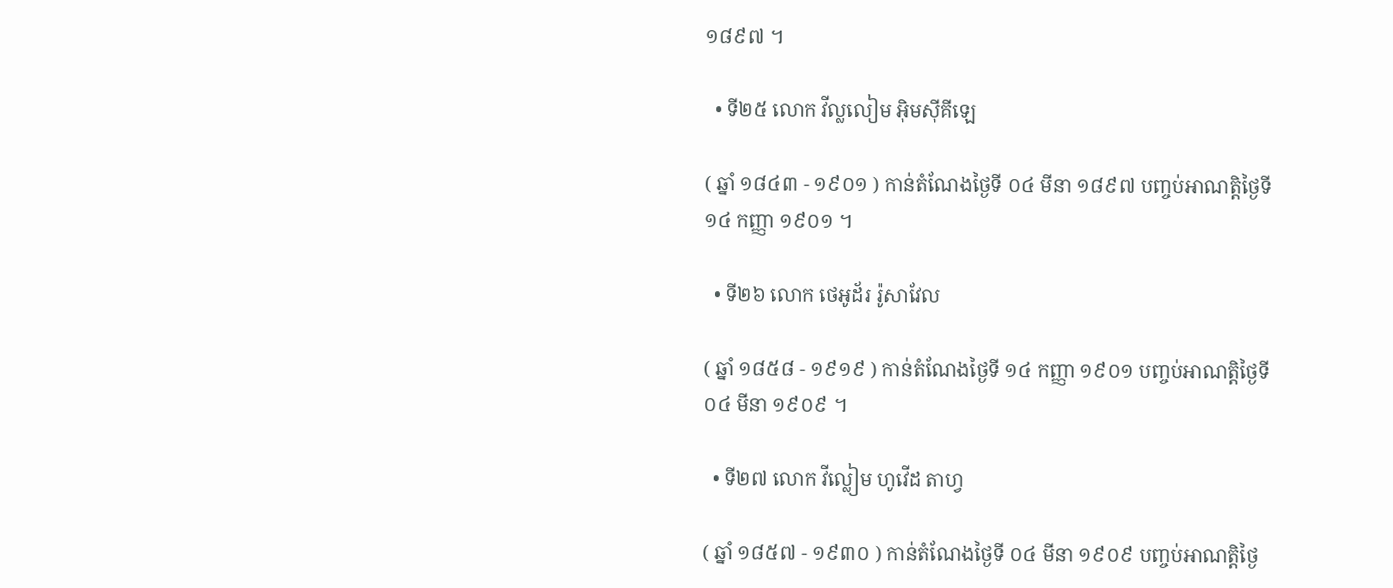១៨៩៧ ។

  • ទី២៥ លោក វីល្លលៀម អ៊ិមស៊ីគីឡេ

( ឆ្នាំ ១៨៤៣ - ១៩០១ ) កាន់តំណែងថ្ងៃទី ០៤ មីនា ១៨៩៧ បញ្ចប់អាណត្តិថ្ងៃទី ១៤ កញ្ញា ១៩០១ ។

  • ទី២៦ លោក ថេអូដ័រ រ៉ូសាវែល

( ឆ្នាំ ១៨៥៨ - ១៩១៩ ) កាន់តំណែងថ្ងៃទី ១៤ កញ្ញា ១៩០១ បញ្ចប់អាណត្តិថ្ងៃទី ០៤ មីនា ១៩០៩ ។

  • ទី២៧ លោក វីល្លៀម ហូវើដ តាហ្វ

( ឆ្នាំ ១៨៥៧ - ១៩៣០ ) កាន់តំណែងថ្ងៃទី ០៤ មីនា ១៩០៩ បញ្ចប់អាណត្តិថ្ងៃ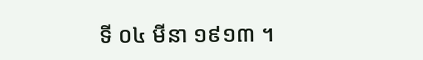ទី ០៤ មីនា ១៩១៣ ។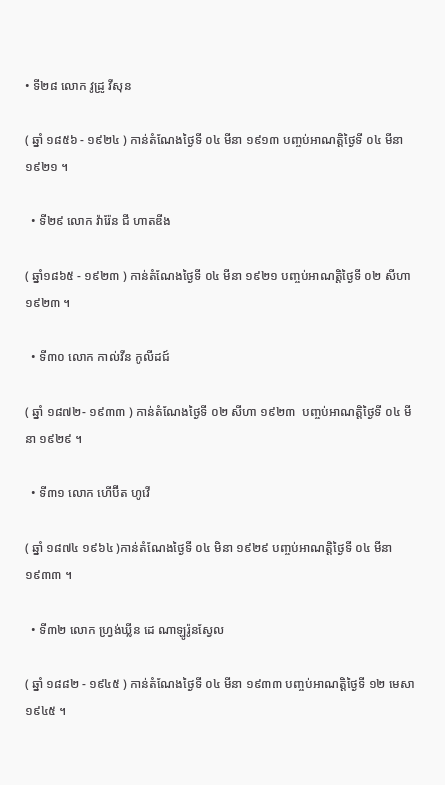• ទី២៨ លោក វូដ្រូ វីសុន

( ឆ្នាំ ១៨៥៦ - ១៩២៤ ) កាន់តំណែងថ្ងៃទី ០៤ មីនា ១៩១៣ បញ្ចប់អាណត្តិថ្ងៃទី ០៤ មីនា ១៩២១ ។

  • ទី២៩ លោក វ៉ារ៉ែន ជី ហាតឌីង

( ឆ្នាំ១៨៦៥ - ១៩២៣ ) កាន់តំណែងថ្ងៃទី ០៤ មីនា ១៩២១ បញ្ចប់អាណត្តិថ្ងៃទី ០២ សីហា ១៩២៣ ។

  • ទី៣០ លោក កាល់វីន កូលីដជ៍

( ឆ្នាំ ១៨៧២- ១៩៣៣ ) កាន់តំណែងថ្ងៃទី ០២ សីហា ១៩២៣  បញ្ចប់អាណត្តិថ្ងៃទី ០៤ មីនា ១៩២៩ ។

  • ទី៣១ លោក ហើប៊ីត ហូវើ

( ឆ្នាំ ១៨៧៤ ១៩៦៤ )កាន់តំណែងថ្ងៃទី ០៤ មិនា ១៩២៩ បញ្ចប់អាណត្តិថ្ងៃទី ០៤ មីនា ១៩៣៣ ។

  • ទី៣២ លោក ហ្រ្វង់ឃ្លីន ដេ ណាឡូរ៉ូនស្វែល

( ឆ្នាំ ១៨៨២ - ១៩៤៥ ) កាន់តំណែងថ្ងៃទី ០៤ មីនា ១៩៣៣ បញ្ចប់អាណត្តិថ្ងៃទី ១២ មេសា ១៩៤៥ ។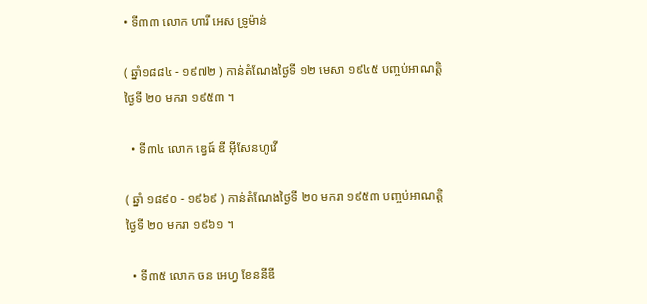• ទី៣៣ លោក ហារី អេស ទ្រូម៉ាន់

( ឆ្នាំ១៨៨៤ - ១៩៧២ ) កាន់តំណែងថ្ងៃទី ១២ មេសា ១៩៤៥ បញ្ចប់អាណត្តិថ្ងៃទី ២០ មករា ១៩៥៣ ។

  • ទី៣៤ លោក ឌ្វេធ៍ ឌី អ៊ីសែនហូវើ

( ឆ្នាំ ១៨៩០ - ១៩៦៩ ) កាន់តំណែងថ្ងៃទី ២០ មករា ១៩៥៣ បញ្ចប់អាណត្តិថ្ងៃទី ២០ មករា ១៩៦១ ។

  • ទី៣៥ លោក ចន អេហ្វ ខែននីឌី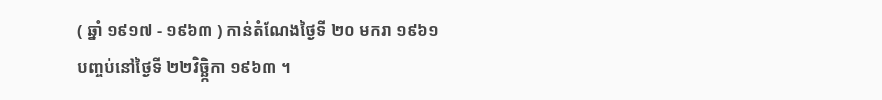( ឆ្នាំ ១៩១៧ - ១៩៦៣ ) កាន់តំណែងថ្ងៃទី ២០ មករា ១៩៦១ បញ្ចប់នៅថ្ងៃទី ២២វិច្ឆិ្កកា ១៩៦៣ ។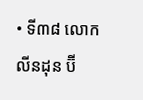• ទី៣៨ លោក លីនដុន ប៊ី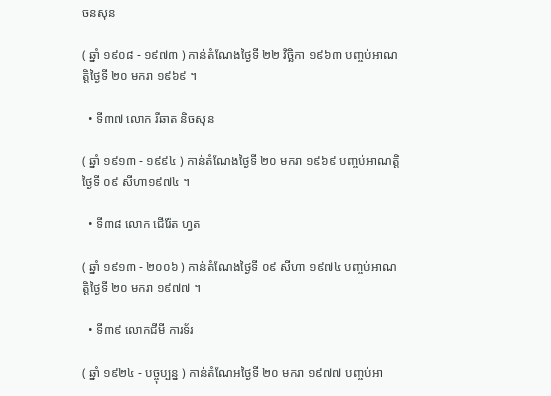ចនសុន

( ឆ្នាំ ១៩០៨ - ១៩៧៣ ) កាន់តំណែងថ្ងៃទី ២២ វិច្ឆិកា ១៩៦៣ បញ្ចប់អាណត្តិថ្ងៃទី ២០ មករា ១៩៦៩ ។

  • ទី៣៧ លោក រីឆាត និចសុន

( ឆ្នាំ ១៩១៣ - ១៩៩៤ ) កាន់តំណែងថ្ងៃទី ២០ មករា ១៩៦៩ បញ្ចប់អាណត្តិថ្ងៃទី ០៩ សីហា១៩៧៤ ។

  • ទី៣៨ លោក ជើរ៉ែត ហ្វត

( ឆ្នាំ ១៩១៣ - ២០០៦ ) កាន់តំណែងថ្ងៃទី ០៩ សីហា ១៩៧៤ បញ្ចប់អាណត្តិថ្ងៃទី ២០ មករា ១៩៧៧ ។

  • ទី៣៩ លោកជីមី ការទ័រ

( ឆ្នាំ ១៩២៤ - បច្ចុប្បន្ន ) កាន់តំណែអថ្ងៃទី ២០ មករា ១៩៧៧ បញ្ចប់អា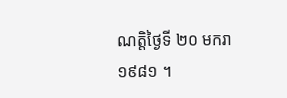ណត្តិថ្ងៃទី ២០ មករា ១៩៨១ ។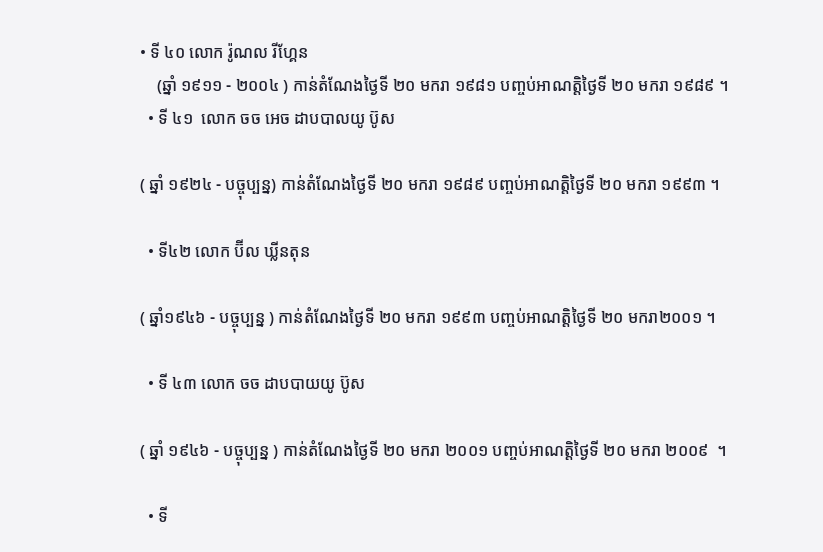• ទី ៤០ លោក រ៉ូណល រីហ្គែន
    (ឆ្នាំ ១៩១១ - ២០០៤ ) កាន់តំណែងថ្ងៃទី ២០ មករា ១៩៨១ បញ្ចប់អាណត្តិថ្ងៃទី ២០ មករា ១៩៨៩ ។
  • ទី ៤១  លោក ចច អេច ដាបបាលយូ ប៊ូស

( ឆ្នាំ ១៩២៤ - បច្ចុប្បន្ន) កាន់តំណែងថ្ងៃទី ២០ មករា ១៩៨៩ បញ្ចប់អាណត្តិថ្ងៃទី ២០ មករា ១៩៩៣ ។

  • ទី៤២ លោក ប៊ីល ឃ្លីនតុន

( ឆ្នាំ១៩៤៦ - បច្ចុប្បន្ន ) កាន់តំណែងថ្ងៃទី ២០ មករា ១៩៩៣ បញ្ចប់អាណត្តិថ្ងៃទី ២០ មករា២០០១ ។

  • ទី ៤៣ លោក ចច ដាបបាយយូ ប៊ូស

( ឆ្នាំ ១៩៤៦ - បច្ចុប្បន្ន ) កាន់តំណែងថ្ងៃទី ២០ មករា ២០០១ បញ្ចប់អាណត្តិថ្ងៃទី ២០ មករា ២០០៩  ។

  • ទី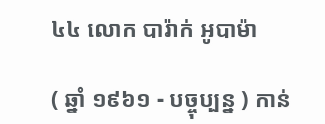៤៤ លោក បារ៉ាក់ អូបាម៉ា

( ឆ្នាំ ១៩៦១ - បច្ចុប្បន្ន ) កាន់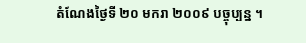តំណែងថ្ងៃទី ២០ មករា ២០០៩ បច្ចុប្បន្ន ។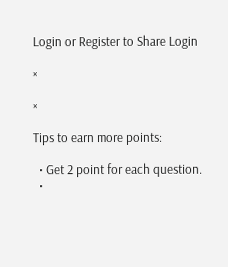Login or Register to Share Login

×

×

Tips to earn more points:

  • Get 2 point for each question.
  •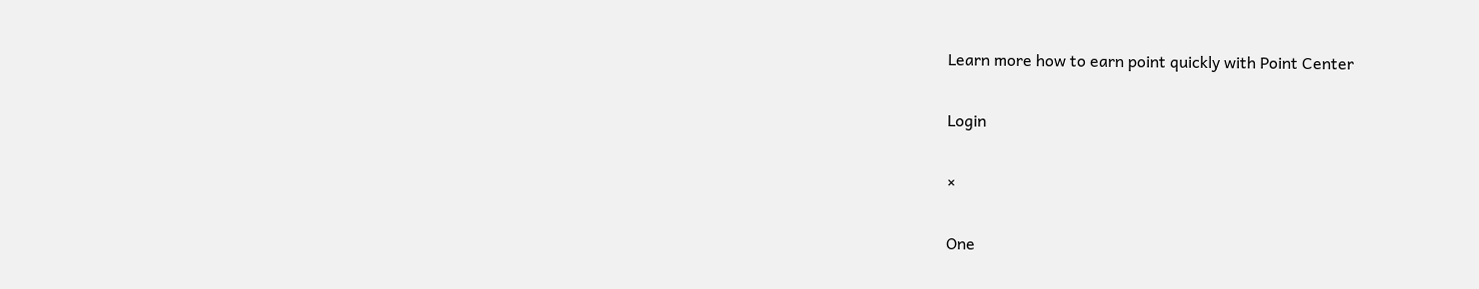Learn more how to earn point quickly with Point Center

Login

×

One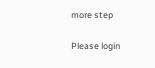more step

Please login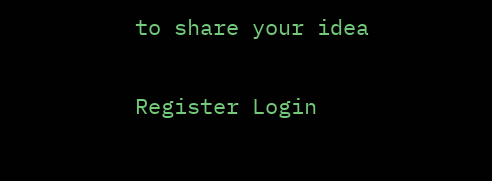to share your idea

Register Login